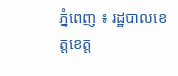ភ្នំពេញ ៖ រដ្ឋបាលខេត្តខេត្ត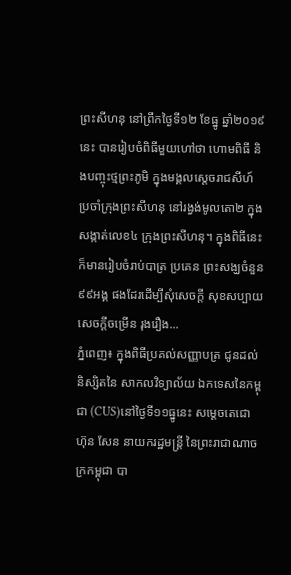ព្រះសីហនុ នៅព្រឹកថ្ងៃទី១២ ខែធ្នូ ឆ្នាំ២០១៩នេះ បានរៀបចំពិធីមួយហៅថា ហោមពិធី និងបញ្ចុះថ្មព្រះភូមិ ក្នុងមង្គលស្តេចរាជសីហ៍ ប្រចាំក្រុងព្រះសីហនុ នៅរង្វង់មូលតោ២ ក្នុងសង្កាត់លេខ៤ ក្រុងព្រះសីហនុ។ ក្នុងពិធីនេះ ក៏មានរៀបចំរាប់បាត្រ ប្រគេន ព្រះសង្ឃចំនួន៩៩អង្គ ផងដែរដើម្បីសុំសេចក្តី សុខសប្បាយ សេចក្តីចម្រើន រុងរឿង...
ភ្នំពេញ៖ ក្នុងពិធីប្រគល់សញ្ញាបត្រ ជូនដល់និស្សិតនៃ សាកលវិទ្យាល័យ ឯកទេសនៃកម្ពុជា (CUS)នៅថ្ងៃទី១១ធ្នូនេះ សម្តេចតេជោ ហ៊ុន សែន នាយករដ្ឋមន្ត្រី នៃព្រះរាជាណាចក្រកម្ពុជា បា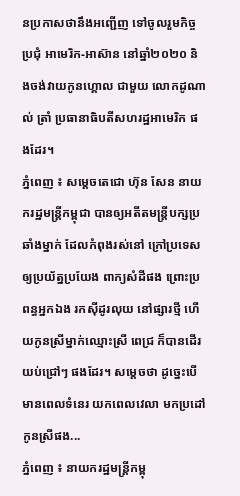នប្រកាសថានឹងអញ្ជើញ ទៅចូលរួមកិច្ចប្រជុំ អាមេរិក-អាស៊ាន នៅឆ្នាំ២០២០ និងចង់វាយកូនហ្គោល ជាមួយ លោកដូណាល់ ត្រាំ ប្រធានាធិបតីសហរដ្ឋអាមេរិក ផងដែរ។
ភ្នំពេញ ៖ សម្តេចតេជោ ហ៊ុន សែន នាយករដ្ឋមន្រ្តីកម្ពុជា បានឲ្យអតីតមន្រ្តីបក្សប្រឆាំងម្នាក់ ដែលកំពុងរស់នៅ ក្រៅប្រទេស ឲ្យប្រយ័ត្នប្រយែង ពាក្យសំដីផង ព្រោះប្រពន្ធអ្នកឯង រកស៊ីដូរលុយ នៅផ្សារថ្មី ហើយកូនស្រីម្នាក់ឈ្មោះស្រី ពេជ្រ ក៏បានដើរយប់ជ្រៅៗ ផងដែរ។ សម្តេចថា ដូច្នេះបើមានពេលទំនេរ យកពេលវេលា មកប្រដៅកូនស្រីផង...
ភ្នំពេញ ៖ នាយករដ្ឋមន្រ្តីកម្ពុ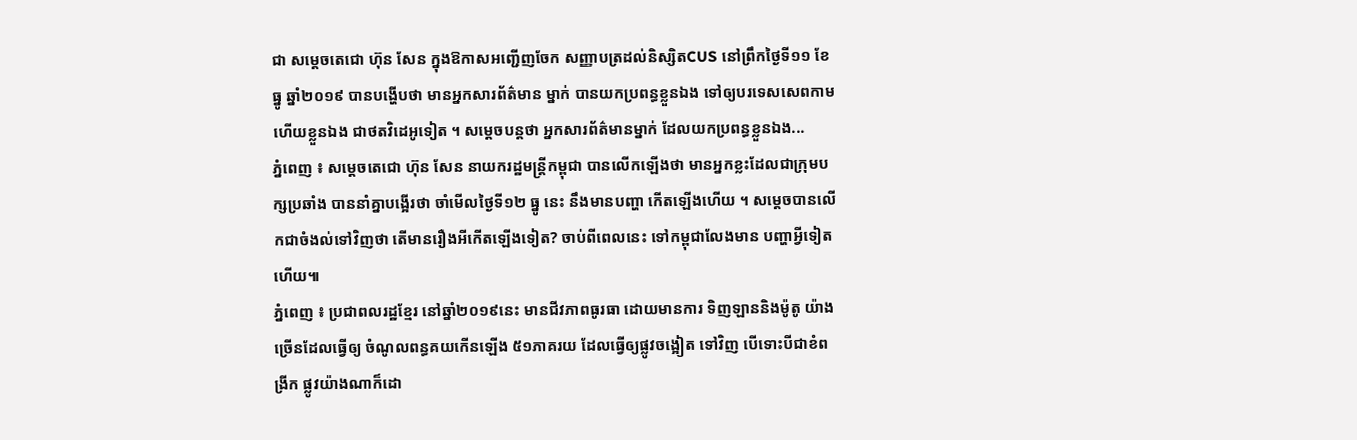ជា សម្តេចតេជោ ហ៊ុន សែន ក្នុងឱកាសអញ្ជើញចែក សញ្ញាបត្រដល់និស្សិតCUS នៅព្រឹកថ្ងៃទី១១ ខែធ្នូ ឆ្នាំ២០១៩ បានបង្ហើបថា មានអ្នកសារព័ត៌មាន ម្នាក់ បានយកប្រពន្ធខ្លួនឯង ទៅឲ្យបរទេសសេពកាម ហើយខ្លួនឯង ជាថតវិដេអូទៀត ។ សម្តេចបន្តថា អ្នកសារព័ត៌មានម្នាក់ ដែលយកប្រពន្ធខ្លួនឯង...
ភ្នំពេញ ៖ សម្តេចតេជោ ហ៊ុន សែន នាយករដ្ឋមន្រ្តីកម្ពុជា បានលើកឡើងថា មានអ្នកខ្លះដែលជាក្រុមបក្សប្រឆាំង បាននាំគ្នាបង្អើរថា ចាំមើលថ្ងៃទី១២ ធ្នូ នេះ នឹងមានបញ្ហា កើតឡើងហើយ ។ សម្តេចបានលើកជាចំងល់ទៅវិញថា តើមានរឿងអីកើតឡើងទៀត? ចាប់ពីពេលនេះ ទៅកម្ពុជាលែងមាន បញ្ហាអ្វីទៀតហើយ៕
ភ្នំពេញ ៖ ប្រជាពលរដ្ឋខ្មែរ នៅឆ្នាំ២០១៩នេះ មានជីវភាពធូរធា ដោយមានការ ទិញឡាននិងម៉ូតូ យ៉ាងច្រើនដែលធ្វើឲ្យ ចំណូលពន្ធគយកើនឡើង ៥១ភាគរយ ដែលធ្វើឲ្យផ្លូវចង្អៀត ទៅវិញ បើទោះបីជាខំពង្រីក ផ្លូវយ៉ាងណាក៏ដោ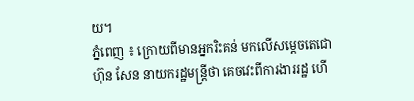យ។
ភ្នំពេញ ៖ ក្រោយពីមានអ្នករិះគន់ មកលើសម្តេចតេជោ ហ៊ុន សែន នាយករដ្ឋមន្រ្តីថា គេចវេះពីការងាររដ្ឋ ហើ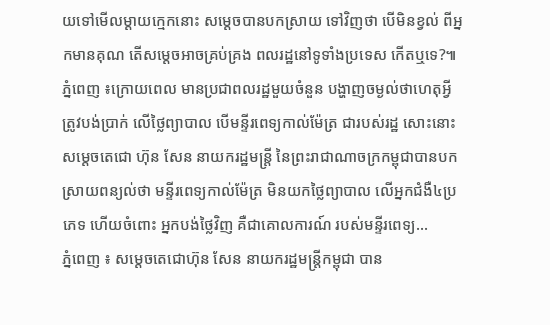យទៅមើលម្តាយក្មេកនោះ សម្តេចបានបកស្រាយ ទៅវិញថា បើមិនខ្វល់ ពីអ្នកមានគុណ តើសម្តេចអាចគ្រប់គ្រង ពលរដ្ឋនៅទូទាំងប្រទេស កើតឬទេ?៕
ភ្នំពេញ ៖ក្រោយពេល មានប្រជាពលរដ្ឋមួយចំនួន បង្ហាញចម្ងល់ថាហេតុអ្វី ត្រូវបង់ប្រាក់ លើថ្លៃព្យាបាល បើមន្ទីរពេទ្យកាល់ម៉ែត្រ ជារបស់រដ្ឋ សោះនោះ សម្តេចតេជោ ហ៊ុន សែន នាយករដ្ឋមន្ត្រី នៃព្រះរាជាណាចក្រកម្ពុជាបានបក ស្រាយពន្យល់ថា មន្ទីរពេទ្យកាល់ម៉ែត្រ មិនយកថ្លៃព្យាបាល លើអ្នកជំងឺ៤ប្រភេទ ហើយចំពោះ អ្នកបង់ថ្លៃវិញ គឺជាគោលការណ៍ របស់មន្ទីរពេទ្យ...
ភ្នំពេញ ៖ សម្តេចតេជោហ៊ុន សែន នាយករដ្ឋមន្រ្តីកម្ពុជា បាន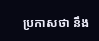ប្រកាសថា នឹង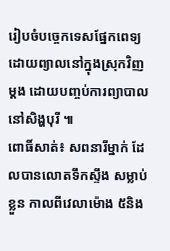រៀបចំបច្ចេកទេសផ្នែកពេទ្យដោយព្យាលនៅក្នុងស្រុកវិញម្តង ដោយបញ្ចប់ការព្យាបាលនៅសិង្ហបុរី ៕
ពោធិ៍សាត់៖ សពនារីម្នាក់ ដែលបានលោតទឹកស្ទឹង សម្លាប់ខ្លួន កាលពីវេលាម៉ោង ៥និង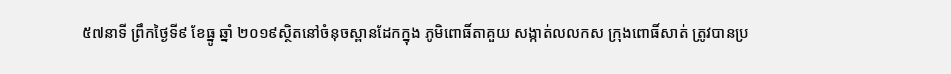៥៧នាទី ព្រឹកថ្ងៃទី៩ ខែធ្នូ ឆ្នាំ ២០១៩ស្ថិតនៅចំនុចស្ពានដែកក្នុង ភូមិពោធិ៍តាគួយ សង្កាត់លលកស ក្រុងពោធិ៍សាត់ ត្រូវបានប្រ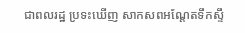ជាពលរដ្ឋ ប្រទះឃើញ សាកសពអណ្តែតទឹកស្ទឹ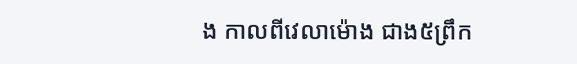ង កាលពីវេលាម៉ោង ជាង៥ព្រឹក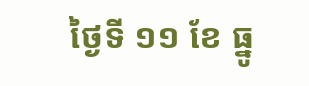ថ្ងៃទី ១១ ខែ ធ្នូ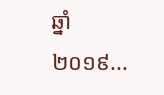ឆ្នាំ២០១៩...